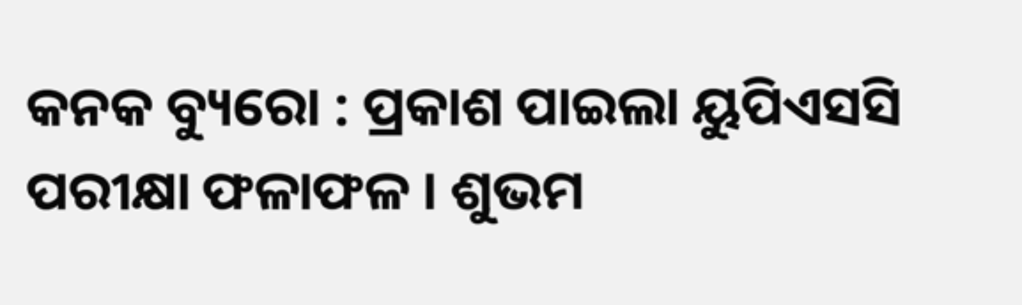କନକ ବ୍ୟୁରୋ : ପ୍ରକାଶ ପାଇଲା ୟୁପିଏସସି ପରୀକ୍ଷା ଫଳାଫଳ । ଶୁଭମ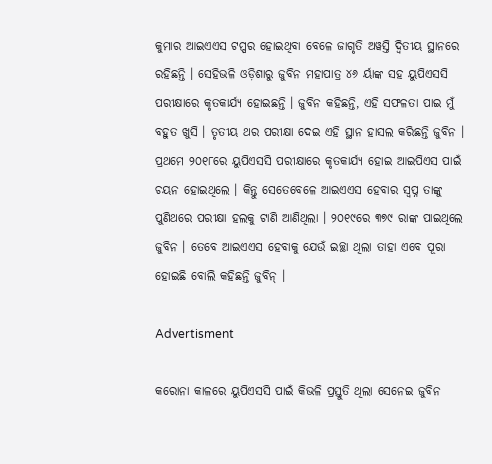କୁମାର ଆଇଏଏସ ଟପ୍ପର ହୋଇଥିବା ବେଳେ ଜାଗୃତି ଅୱସ୍ତି ଦ୍ୱିତୀୟ ସ୍ଥାନରେ ରହିଛନ୍ତି । ସେହିଭଳି ଓଡ଼ିଶାରୁ ଜୁବିନ ମହାପାତ୍ର ୪୬ ର୍ୟାଙ୍କ ସହ ୟୁପିଏସସି ପରୀକ୍ଷାରେ କୃତକାର୍ଯ୍ୟ ହୋଇଛନ୍ତି । ଜୁବିନ କହିଛନ୍ତି, ଏହି ସଫଳତା ପାଇ ମୁଁ ବହୁତ ଖୁସି । ତୃତୀୟ ଥର ପରୀକ୍ଷା ଦେଇ ଏହି ସ୍ଥାନ ହାସଲ କରିଛନ୍ତି ଜୁବିନ । ପ୍ରଥମେ ୨୦୧୮ରେ ୟୁପିଏସସି ପରୀକ୍ଷାରେ କୃତକାର୍ଯ୍ୟ ହୋଇ ଆଇପିଏସ ପାଇଁ ଚୟନ ହୋଇଥିଲେ । କିନ୍ତୁ ସେତେବେଳେ ଆଇଏଏସ ହେବାର ସ୍ୱପ୍ନ ତାଙ୍କୁ ପୁଣିଥରେ ପରୀକ୍ଷା ହଲକୁ ଟାଣି ଆଣିଥିଲା । ୨୦୧୯ରେ ୩୭୯ ରାଙ୍କ ପାଇଥିଲେ ଜୁବିନ । ତେବେ ଆଇଏଏସ ହେବାକୁ ଯେଉଁ ଇଚ୍ଛା ଥିଲା ତାହା ଏବେ ପୂରା ହୋଇଛି ବୋଲି କହିଛନ୍ତି ଜୁବିନ୍ ।

Advertisment

କରୋନା କାଳରେ ୟୁପିଏସସି ପାଇଁ କିଭଳି ପ୍ରସ୍ତୁତି ଥିଲା ସେନେଇ ଜୁବିନ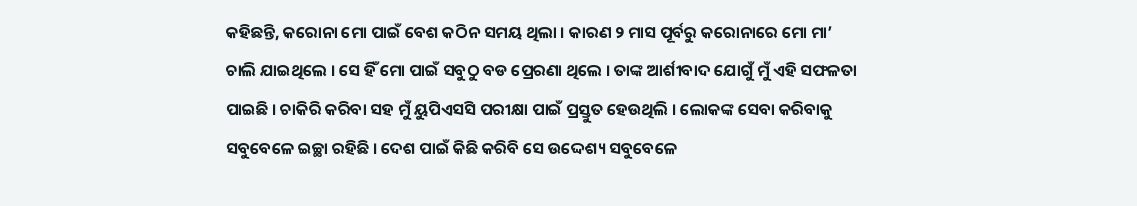କହିଛନ୍ତି, କରୋନା ମୋ ପାଇଁ ବେଶ କଠିନ ସମୟ ଥିଲା । କାରଣ ୨ ମାସ ପୂର୍ବରୁ କରୋନାରେ ମୋ ମା’ ଚାଲି ଯାଇଥିଲେ । ସେ ହିଁ ମୋ ପାଇଁ ସବୁଠୁ ବଡ ପ୍ରେରଣା ଥିଲେ । ତାଙ୍କ ଆର୍ଶୀବାଦ ଯୋଗୁଁ ମୁଁ ଏହି ସଫଳତା ପାଇଛି । ଚାକିରି କରିବା ସହ ମୁଁ ୟୁପିଏସସି ପରୀକ୍ଷା ପାଇଁ ପ୍ରସ୍ତୁତ ହେଉଥିଲି । ଲୋକଙ୍କ ସେବା କରିବାକୁ ସବୁବେଳେ ଇଚ୍ଛା ରହିଛି । ଦେଶ ପାଇଁ କିଛି କରିବି ସେ ଉଦ୍ଦେଶ୍ୟ ସବୁବେଳେ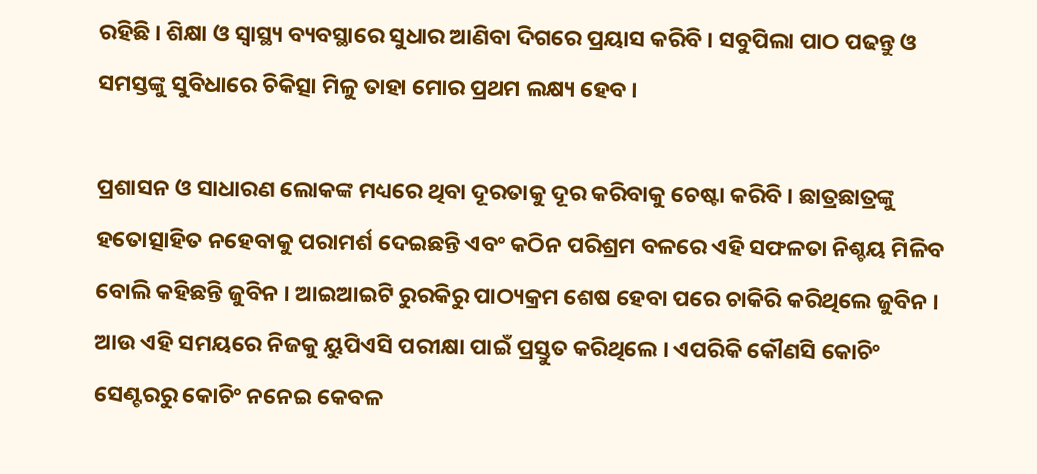ରହିଛି । ଶିକ୍ଷା ଓ ସ୍ୱାସ୍ଥ୍ୟ ବ୍ୟବସ୍ଥାରେ ସୁଧାର ଆଣିବା ଦିଗରେ ପ୍ରୟାସ କରିବି । ସବୁପିଲା ପାଠ ପଢନ୍ତୁ ଓ ସମସ୍ତଙ୍କୁ ସୁବିଧାରେ ଚିକିତ୍ସା ମିଳୁ ତାହା ମୋର ପ୍ରଥମ ଲକ୍ଷ୍ୟ ହେବ ।

ପ୍ରଶାସନ ଓ ସାଧାରଣ ଲୋକଙ୍କ ମଧ୍ୟରେ ଥିବା ଦୂରତାକୁ ଦୂର କରିବାକୁ ଚେଷ୍ଟା କରିବି । ଛାତ୍ରଛାତ୍ରଙ୍କୁ ହତୋତ୍ସାହିତ ନହେବାକୁ ପରାମର୍ଶ ଦେଇଛନ୍ତି ଏବଂ କଠିନ ପରିଶ୍ରମ ବଳରେ ଏହି ସଫଳତା ନିଶ୍ଚୟ ମିଳିବ ବୋଲି କହିଛନ୍ତି ଜୁବିନ । ଆଇଆଇଟି ରୁରକିରୁ ପାଠ୍ୟକ୍ରମ ଶେଷ ହେବା ପରେ ଚାକିରି କରିଥିଲେ ଜୁବିନ । ଆଉ ଏହି ସମୟରେ ନିଜକୁ ୟୁପିଏସି ପରୀକ୍ଷା ପାଇଁ ପ୍ରସ୍ତୁତ କରିଥିଲେ । ଏପରିକି କୌଣସି କୋଚିଂ ସେଣ୍ଟରରୁ କୋଚିଂ ନନେଇ କେବଳ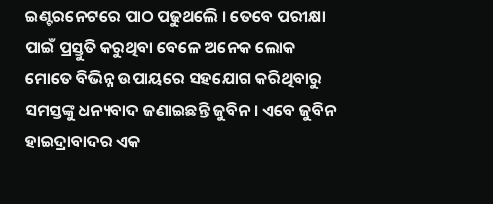ଇଣ୍ଟରନେଟରେ ପାଠ ପଢୁଥଲେି । ତେବେ ପରୀକ୍ଷା ପାଇଁ ପ୍ରସ୍ତୁତି କରୁଥିବା ବେଳେ ଅନେକ ଲୋକ ମୋତେ ବିଭିନ୍ନ ଉପାୟରେ ସହଯୋଗ କରିଥିବାରୁ ସମସ୍ତଙ୍କୁ ଧନ୍ୟବାଦ ଜଣାଇଛନ୍ତି ଜୁବିନ । ଏବେ ଜୁବିନ ହାଇଦ୍ରାବାଦର ଏକ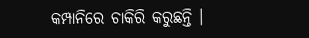କମ୍ପାନିରେ ଚାକିରି କରୁଛନ୍ତି ।